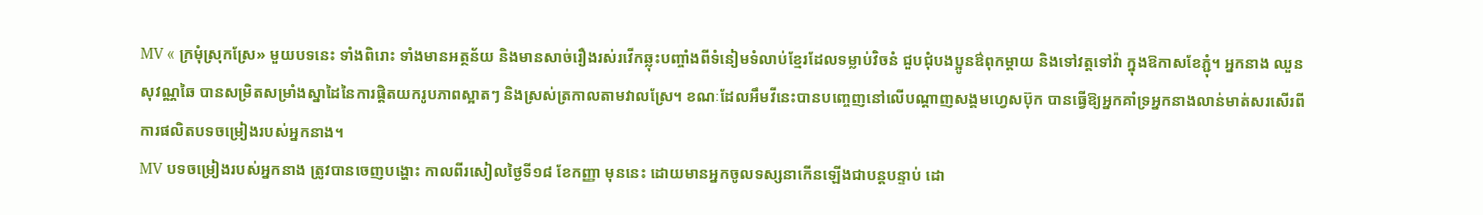MV « ក្រមុំស្រុកស្រែ» មួយបទនេះ ទាំងពិរោះ ទាំងមានអត្ថន័យ និងមានសាច់រឿងរស់រវើកឆ្លុះបញ្ចាំងពីទំនៀមទំលាប់ខ្មែរដែលទម្លាប់វិចនំ ជួបជុំបងប្អូនឳពុកម្ដាយ និងទៅវត្តទៅវ៉ា ក្នុងឱកាសខែភ្ជុំ។ អ្នកនាង ឈួន សុវណ្ណឆៃ បានសម្រិតសម្រាំងស្នាដៃនៃការផ្តិតយករូបភាពស្អាតៗ និងស្រស់ត្រកាលតាមវាលស្រែ។ ខណៈដែលអឹមវីនេះបានបញ្ចេញនៅលើបណ្ដាញសង្គមហ្វេសប៊ុក បានធ្វើឱ្យអ្នកគាំទ្រអ្នកនាងលាន់មាត់សរសើរពីការផលិតបទចម្រៀងរបស់អ្នកនាង។
MV បទចម្រៀងរបស់អ្នកនាង ត្រូវបានចេញបង្ហោះ កាលពីរសៀលថ្ងៃទី១៨ ខែកញ្ញា មុននេះ ដោយមានអ្នកចូលទស្សនាកើនឡើងជាបន្តបន្ទាប់ ដោ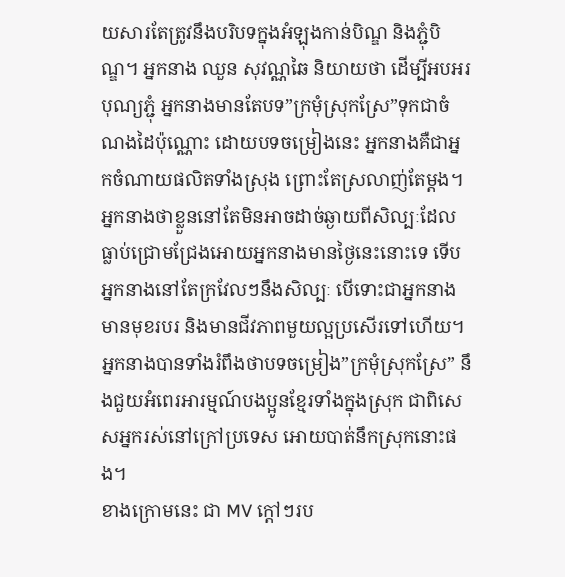យសារតែត្រូវនឹងបរិបទក្នុងអំឡុងកាន់បិណ្ឌ និងភ្ជុំបិណ្ឌ។ អ្នកនាង ឈួន សុវណ្ណឆៃ និយាយថា ដើម្បីអបអរបុណ្យភ្ជុំ អ្នកនាងមានតែបទ”ក្រមុំស្រុកស្រែ”ទុកជាចំណងដៃប៉ុណ្ណោះ ដោយបទចម្រៀងនេះ អ្នកនាងគឺជាអ្នកចំណាយផលិតទាំងស្រុង ព្រោះតែស្រលាញ់តែម្ដង។ អ្នកនាងថាខ្លួននៅតែមិនអាចដាច់ឆ្ងាយពីសិល្បៈដែលធ្លាប់ជ្រោមជ្រែងអោយអ្នកនាងមានថ្ងៃនេះនោះទេ ទើបអ្នកនាងនៅតែក្រវែលៗនឹងសិល្បៈ បើទោះជាអ្នកនាងមានមុខរបរ និងមានជីវភាពមួយល្អប្រសើរទៅហើយ។ អ្នកនាងបានទាំងរំពឹងថាបទចម្រៀង”ក្រមុំស្រុកស្រែ” នឹងជួយអំពេរអារម្មណ៍បងប្អូនខ្មែរទាំងក្នុងស្រុក ជាពិសេសអ្នករស់នៅក្រៅប្រទេស អោយបាត់នឹកស្រុកនោះផង។
ខាងក្រោមនេះ ជា MV ក្ដៅៗរប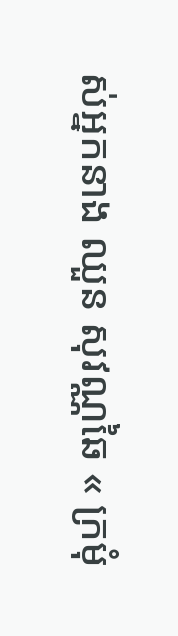ស់អ្នកនាង ឈួន សុវណ្ណឆៃ « ក្រមុំ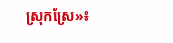ស្រុកស្រែ»៖